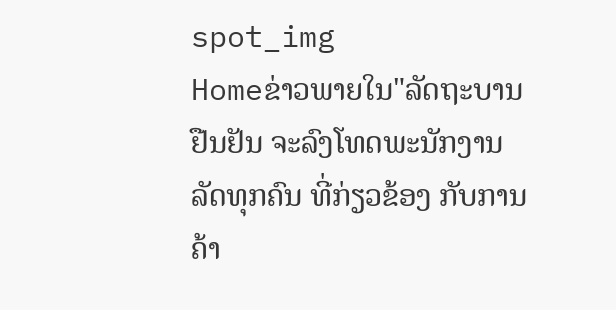spot_img
Homeຂ່າວພາຍໃນ"ລັດຖະບານ ຢືນຢັນ ຈະລົງໂທດພະນັກງານລັດທຸກຄົນ ທີ່ກ່ຽວຂ້ອງ ກັບການຄ້າ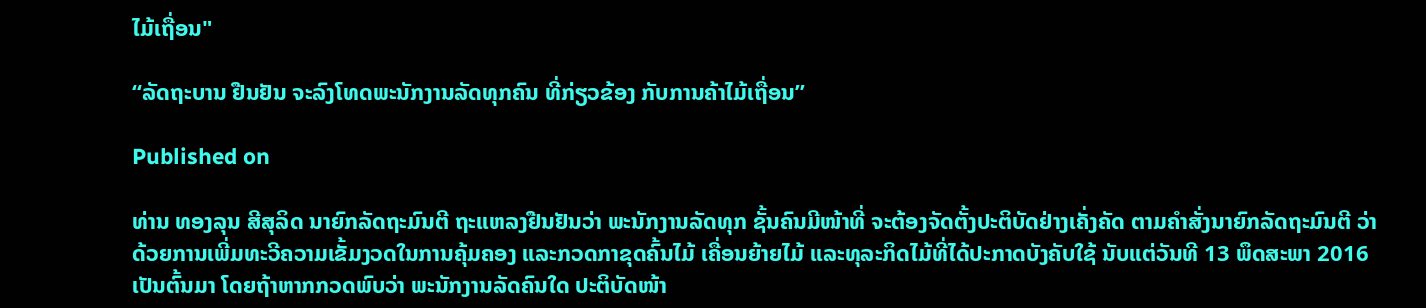ໄມ້ເຖື່ອນ"

“ລັດຖະບານ ຢືນຢັນ ຈະລົງໂທດພະນັກງານລັດທຸກຄົນ ທີ່ກ່ຽວຂ້ອງ ກັບການຄ້າໄມ້ເຖື່ອນ”

Published on

ທ່ານ ທອງລຸນ ສີສຸລິດ ນາຍົກລັດຖະມົນຕີ ຖະແຫລງຢືນຢັນວ່າ ພະນັກງານລັດທຸກ ຊັ້ນຄົນມີໜ້າທີ່ ຈະຕ້ອງຈັດຕັ້ງປະຕິບັດຢ່າງເຄັ່ງຄັດ ຕາມຄຳສັ່ງນາຍົກລັດຖະມົນຕີ ວ່າດ້ວຍການເພີ່ມທະວີຄວາມເຂັ້ມງວດໃນການຄຸ້ມຄອງ ແລະກວດກາຂຸດຄົ້ນໄມ້ ເຄື່ອນຍ້າຍໄມ້ ແລະທຸລະກິດໄມ້ທີ່ໄດ້ປະກາດບັງຄັບໃຊ້ ນັບແຕ່ວັນທີ 13 ພຶດສະພາ 2016 ເປັນຕົ້ນມາ ໂດຍຖ້າຫາກກວດພົບວ່າ ພະນັກງານລັດຄົນໃດ ປະຕິບັດໜ້າ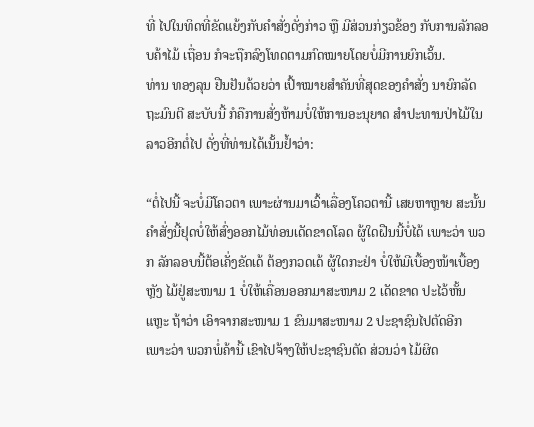ທີ່ ໄປໃນທິດທີ່ຂັດແຍ້ງກັບຄຳສັ່ງດັ່ງກ່າວ ຫຼື ມີສ່ວນກ່ຽວຂ້ອງ ກັບການລັກລອບຄ້າໄມ້ ເຖື່ອນ ກໍຈະຖືກລົງໂທດຕາມກົດໝາຍໂດຍບໍ່ມີການຍົກເວັ້ນ.
ທ່ານ ທອງລຸນ ຢືນຢັນດ້ວຍວ່າ ເປົ້າໝາຍສຳຄັນທີ່ສຸດຂອງຄຳສັ່ງ ນາຍົກລັດຖະມົນຕີ ສະບັບນີ້ ກໍຄືການສັ່ງຫ້າມບໍ່ໃຫ້ການອະນຸຍາດ ສຳປະທານປ່າໄມ້ໃນລາວອີກຕໍ່ໄປ ດັ່ງທີ່ທ່ານໄດ້ເນັ້ນຢໍ້າວ່າ:

“ຕໍ່ໄປນີ້ ຈະບໍ່ມີໂຄວຕາ ເພາະຜ່ານມາເວົ້າເລື່ອງໂຄວຕານີ້ ເສຍຫາຫຼາຍ ສະນັ້ນ ຄຳສັ່ງນີ້ຢຸດບໍ່ໃຫ້ສົ່ງອອກໄມ້ທ່ອນເດັດຂາດໂລດ ຜູ້ໃດຝືນນີ້ບໍ່ໄດ້ ເພາະວ່າ ພວກ ລັກລອບນີ້ຕ້ອເຄັ່ງຂັດເດ້ ຕ້ອງກວດເດ້ ຜູ້ໃດກະຢ່າ ບໍ່ໃຫ້ມີເບື້ອງໜ້າເບື້ອງຫຼັງ ໄມ້ຢູ່ສະໜາມ 1 ບໍ່ໃຫ້ເຄື່ອນອອກມາສະໜາມ 2 ເດັດຂາດ ປະໄວ້ຫັ້ນແຫຼະ ຖ້າວ່າ ເອົາຈາກສະໜາມ 1 ຂົນມາສະໜາມ 2 ປະຊາຊົນໄປຕັດອີກ ເພາະວ່າ ພວກພໍ່ຄ້ານີ້ ເຂົາໄປຈ້າງໃຫ້ປະຊາຊົນຕັດ ສ່ວນວ່າ ໄມ້ຜິດ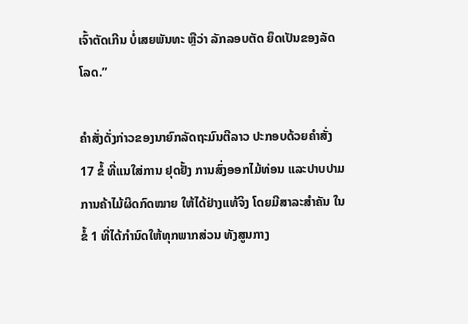ເຈົ້າຕັດເກີນ ບໍ່ເສຍພັນທະ ຫຼືວ່າ ລັກລອບຕັດ ຍຶດເປັນຂອງລັດໂລດ.”

ຄຳສັ່ງດັ່ງກ່າວຂອງນາຍົກລັດຖະມົນຕີລາວ ປະກອບດ້ວຍຄຳສັ່ງ 17 ຂໍ້ ທີ່ແນໃສ່ການ ຢຸດຢັ້ງ ການສົ່ງອອກໄມ້ທ່ອນ ແລະປາບປາມການຄ້າໄມ້ຜິດກົດໝາຍ ໃຫ້ໄດ້ຢ່າງແທ້ຈິງ ໂດຍມີສາລະສຳຄັນ ໃນຂໍ້ 1 ທີ່ໄດ້ກຳນົດໃຫ້ທຸກພາກສ່ວນ ທັງສູນກາງ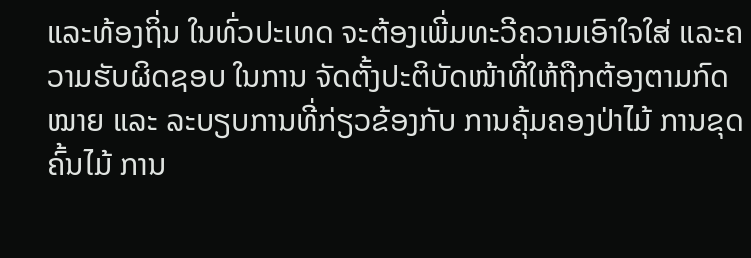ແລະທ້ອງຖິ່ນ ໃນທົ່ວປະເທດ ຈະຕ້ອງເພີ່ມທະວີຄວາມເອົາໃຈໃສ່ ແລະຄວາມຮັບຜິດຊອບ ໃນການ ຈັດຕັ້ງປະຕິບັດໜ້າທີ່ໃຫ້ຖືກຕ້ອງຕາມກົດໝາຍ ແລະ ລະບຽບການທີ່ກ່ຽວຂ້ອງກັບ ການຄຸ້ມຄອງປ່າໄມ້ ການຂຸດຄົ້ນໄມ້ ການ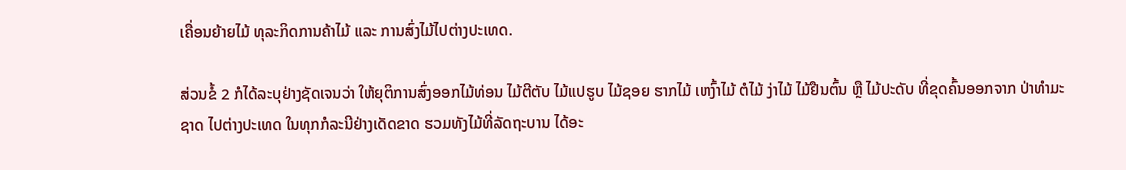ເຄື່ອນຍ້າຍໄມ້ ທຸລະກິດການຄ້າໄມ້ ແລະ ການສົ່ງໄມ້ໄປຕ່າງປະເທດ.

ສ່ວນຂໍ້ 2 ກໍໄດ້ລະບຸຢ່າງຊັດເຈນວ່າ ໃຫ້ຍຸຕິການສົ່ງອອກໄມ້ທ່ອນ ໄມ້ຕີຕັບ ໄມ້ແປຮູບ ໄມ້ຊອຍ ຮາກໄມ້ ເຫງົ້າໄມ້ ຕໍໄມ້ ງ່າໄມ້ ໄມ້ຢືນຕົ້ນ ຫຼື ໄມ້ປະດັບ ທີ່ຂຸດຄົ້ນອອກຈາກ ປ່າທຳມະຊາດ ໄປຕ່າງປະເທດ ໃນທຸກກໍລະນີຢ່າງເດັດຂາດ ຮວມທັງໄມ້ທີ່ລັດຖະບານ ໄດ້ອະ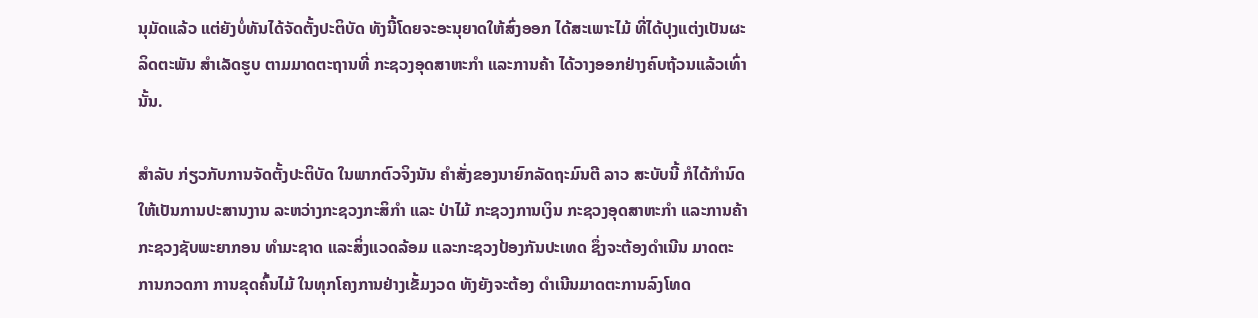ນຸມັດແລ້ວ ແຕ່ຍັງບໍ່ທັນໄດ້ຈັດຕັ້ງປະຕິບັດ ທັງນີ້ໂດຍຈະອະນຸຍາດໃຫ້ສົ່ງອອກ ໄດ້ສະເພາະໄມ້ ທີ່ໄດ້ປຸງແຕ່ງເປັນຜະລິດຕະພັນ ສຳເລັດຮູບ ຕາມມາດຕະຖານທີ່ ກະຊວງອຸດສາຫະກຳ ແລະການຄ້າ ໄດ້ວາງອອກຢ່າງຄົບຖ້ວນແລ້ວເທົ່ານັ້ນ.

ສຳລັບ ກ່ຽວກັບການຈັດຕັ້ງປະຕິບັດ ໃນພາກຕົວຈິງນັນ ຄຳສັ່ງຂອງນາຍົກລັດຖະມົນຕີ ລາວ ສະບັບນີ້ ກໍໄດ້ກຳນົດໃຫ້ເປັນການປະສານງານ ລະຫວ່າງກະຊວງກະສິກຳ ແລະ ປ່າໄມ້ ກະຊວງການເງິນ ກະຊວງອຸດສາຫະກຳ ແລະການຄ້າ ກະຊວງຊັບພະຍາກອນ ທຳມະຊາດ ແລະສິ່ງແວດລ້ອມ ແລະກະຊວງປ້ອງກັນປະເທດ ຊຶ່ງຈະຕ້ອງດຳເນີນ ມາດຕະການກວດກາ ການຂຸດຄົ້ນໄມ້ ໃນທຸກໂຄງການຢ່າງເຂັ້ມງວດ ທັງຍັງຈະຕ້ອງ ດຳເນີນມາດຕະການລົງໂທດ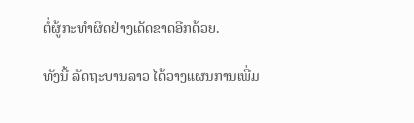ຕໍ່ຜູ້ກະທຳຜິດຢ່າງເດັດຂາດອີກດ້ວຍ.

ທັງນີ້ ລັດຖະບານລາວ ໄດ້ວາງແຜນການເພີ່ມ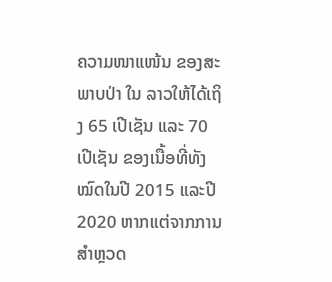ຄວາມໜາແໜ້ນ ຂອງສະພາບປ່າ ໃນ ລາວໃຫ້ໄດ້ເຖິງ 65 ເປີເຊັນ ແລະ 70 ເປີເຊັນ ຂອງເນື້ອທີ່ທັງໝົດໃນປີ 2015 ແລະປີ 2020 ຫາກແຕ່ຈາກການສຳຫຼວດ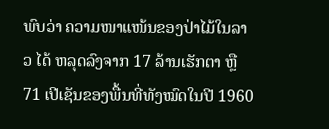ພົບວ່າ ຄວາມໜາແໜ້ນຂອງປ່າໄມ້ໃນລາວ ໄດ້ ຫລຸດລົງຈາກ 17 ລ້ານເຮັກຕາ ຫຼື 71 ເປີເຊັນຂອງພື້ນທີ່ທັງໝົດໃນປີ 1960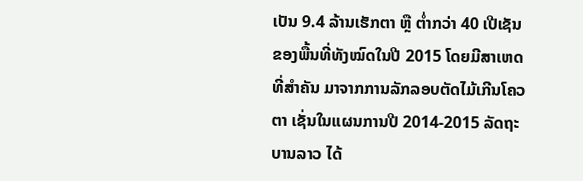ເປັນ 9.4 ລ້ານເຮັກຕາ ຫຼື ຕ່ຳກວ່າ 40 ເປີເຊັນ ຂອງພື້ນທີ່ທັງໝົດໃນປີ 2015 ໂດຍມີສາເຫດ ທີ່ສຳຄັນ ມາຈາກການລັກລອບຕັດໄມ້ເກີນໂຄວຕາ ເຊັ່ນໃນແຜນການປີ 2014-2015 ລັດຖະບານລາວ ໄດ້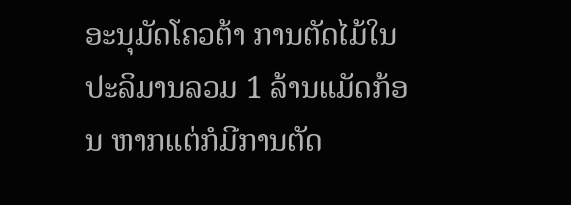ອະນຸມັດໂຄວຕ້າ ການຕັດໄມ້ໃນປະລິມານລວມ 1 ລ້ານແມັດກ້ອນ ຫາກແຕ່ກໍມີການຕັດ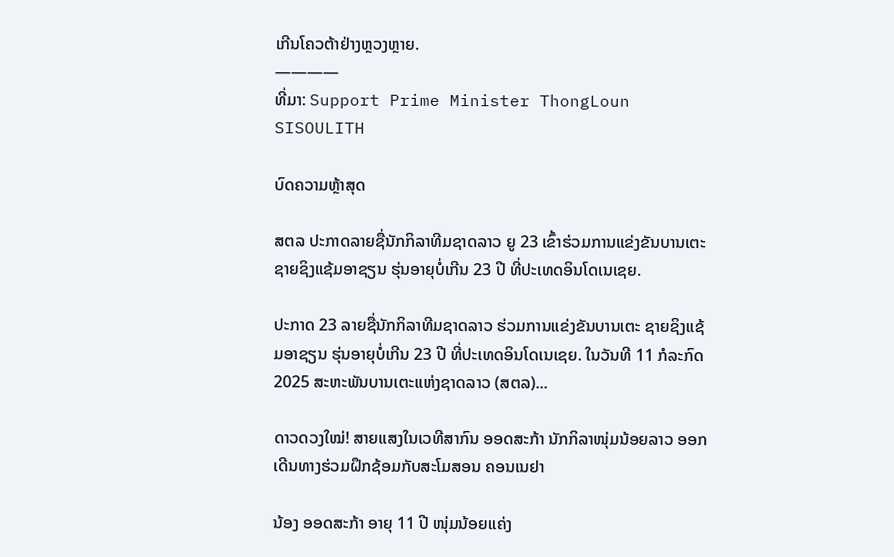ເກີນໂຄວຕ້າຢ່າງຫຼວງຫຼາຍ.
————
ທີ່ມາ: Support Prime Minister ThongLoun SISOULITH

ບົດຄວາມຫຼ້າສຸດ

ສຕລ ປະກາດລາຍຊື່ນັກກິລາທີມຊາດລາວ ຍູ 23 ເຂົ້າຮ່ວມການແຂ່ງຂັນບານເຕະ ຊາຍຊິງແຊ້ມອາຊຽນ ຮຸ່ນອາຍຸບໍ່ເກີນ 23 ປີ ທີ່ປະເທດອິນໂດເນເຊຍ.

ປະກາດ 23 ລາຍຊື່ນັກກິລາທີມຊາດລາວ ຮ່ວມການແຂ່ງຂັນບານເຕະ ຊາຍຊິງແຊ້ມອາຊຽນ ຮຸ່ນອາຍຸບໍ່ເກີນ 23 ປີ ທີ່ປະເທດອິນໂດເນເຊຍ. ໃນວັນທີ 11 ກໍລະກົດ 2025 ສະຫະພັນບານເຕະແຫ່ງຊາດລາວ (ສຕລ)...

ດາວດວງໃໝ່! ສາຍແສງໃນເວທີສາກົນ ອອດສະກ້າ ນັກກິລາໜຸ່ມນ້ອຍລາວ ອອກເດີນທາງຮ່ວມຝຶກຊ້ອມກັບສະໂມສອນ ຄອນເນຢາ

ນ້ອງ ອອດສະກ້າ ອາຍຸ 11 ປີ ໜຸ່ມນ້ອຍແຄ່ງ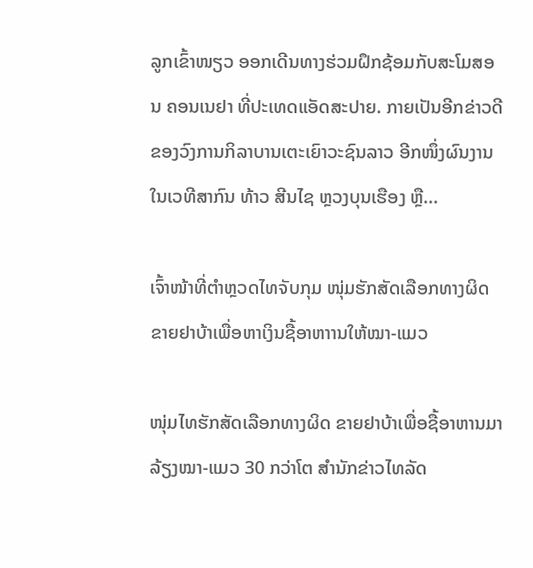ລູກເຂົ້າໜຽວ ອອກເດີນທາງຮ່ວມຝຶກຊ້ອມກັບສະໂມສອນ ຄອນເນຢາ ທີ່ປະເທດແອັດສະປາຍ. ກາຍເປັນອີກຂ່າວດີຂອງວົງການກິລາບານເຕະເຍົາວະຊົນລາວ ອີກໜຶ່ງຜົນງານໃນເວທີສາກົນ ທ້າວ ສີນໄຊ ຫຼວງບຸນເຮືອງ ຫຼື...

ເຈົ້າໜ້າທີ່ຕຳຫຼວດໄທຈັບກຸມ ໜຸ່ມຮັກສັດເລືອກທາງຜິດ ຂາຍຢາບ້າເພື່ອຫາເງິນຊື້ອາຫາານໃຫ້ໝາ-ແມວ

ໜຸ່ມໄທຮັກສັດເລືອກທາງຜິດ ຂາຍຢາບ້າເພື່ອຊື້ອາຫານມາລ້ຽງໝາ-ແມວ 30 ກວ່າໂຕ ສຳນັກຂ່າວໄທລັດ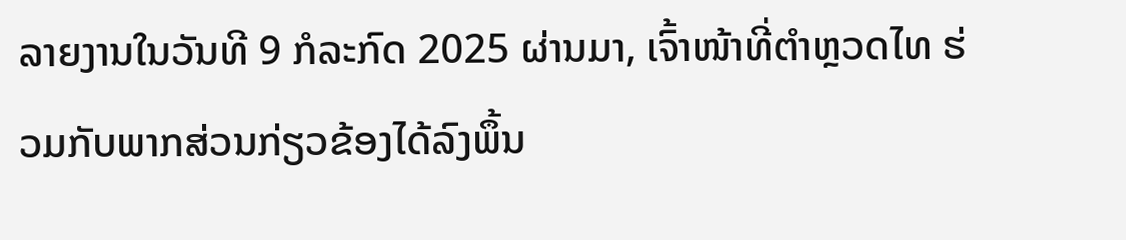ລາຍງານໃນວັນທີ 9 ກໍລະກົດ 2025 ຜ່ານມາ, ເຈົ້າໜ້າທີ່ຕຳຫຼວດໄທ ຮ່ວມກັບພາກສ່ວນກ່ຽວຂ້ອງໄດ້ລົງພຶ້ນ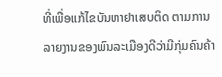ທີ່ເພື່ອແກ້ໄຂບັນຫາຢາເສບຕິດ ຕາມການລາຍງານຂອງພົນລະເມືອງດີວ່າມີກຸ່ມຄົນຄ້າ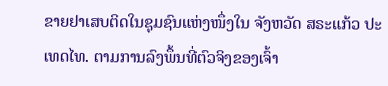ຂາຍຢາເສບຕິດໃນຊຸມຊົນແຫ່ງໜຶ່ງໃນ ຈັງຫວັດ ສຣະແກ້ວ ປະເທດໄທ. ຕາມການລົງພຶ້ນທີ່ຕົວຈິງຂອງເຈົ້າ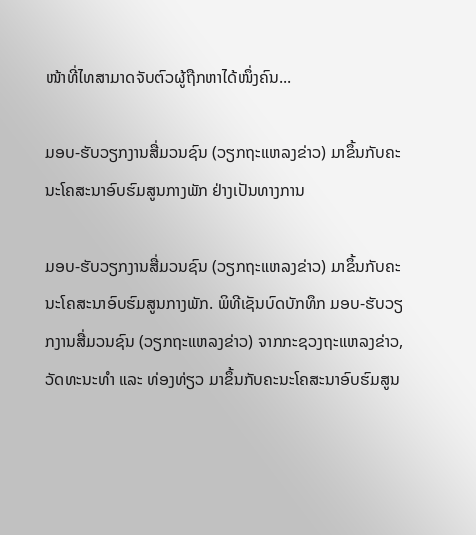ໜ້າທີ່ໄທສາມາດຈັບຕົວຜູ້ຖືກຫາໄດ້ໜຶ່ງຄົນ...

ມອບ-ຮັບວຽກງານສື່ມວນຊົນ (ວຽກຖະແຫລງຂ່າວ) ມາຂຶ້ນກັບຄະນະໂຄສະນາອົບຮົມສູນກາງພັກ ຢ່າງເປັນທາງການ

ມອບ-ຮັບວຽກງານສື່ມວນຊົນ (ວຽກຖະແຫລງຂ່າວ) ມາຂຶ້ນກັບຄະນະໂຄສະນາອົບຮົມສູນກາງພັກ. ພິທີເຊັນບົດບັກທຶກ ມອບ-ຮັບວຽກງານສື່ມວນຊົນ (ວຽກຖະແຫລງຂ່າວ) ຈາກກະຊວງຖະແຫລງຂ່າວ, ວັດທະນະທຳ ແລະ ທ່ອງທ່ຽວ ມາຂຶ້ນກັບຄະນະໂຄສະນາອົບຮົມສູນ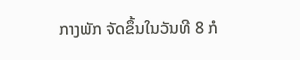ກາງພັກ ຈັດຂຶ້ນໃນວັນທີ 8 ກໍ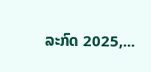ລະກົດ 2025,...